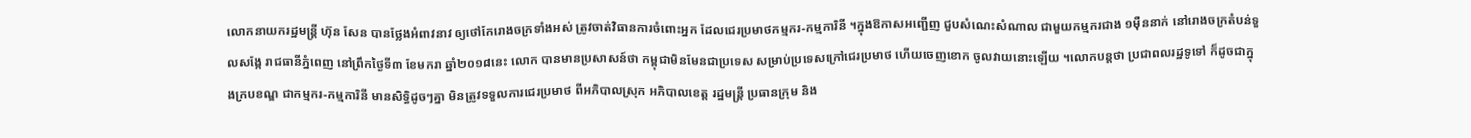លោកនាយករដ្ឋមន្ត្រី ហ៊ុន សែន បានថ្លែងអំពាវនាវ ឲ្យថៅកែរោងចក្រទាំងអស់ ត្រូវចាត់វិធានការចំពោះអ្នក ដែលជេរប្រមាថកម្មករ-កម្មការិនី ។ក្នុងឱកាសអញ្ជើញ ជួបសំណេះសំណាល ជាមួយកម្មករជាង ១ម៉ឺននាក់ នៅរោងចក្រតំបន់ទួលសង្កែ រាជធានីភ្នំពេញ នៅព្រឹកថ្ងៃទី៣ ខែមករា ឆ្នាំ២០១៨នេះ លោក បានមានប្រសាសន៍ថា កម្ពុជាមិនមែនជាប្រទេស សម្រាប់ប្រទេសក្រៅជេរប្រមាថ ហើយចេញខោក ចូលវាយនោះឡើយ ។លោកបន្តថា ប្រជាពលរដ្ឋទូទៅ ក៏ដូចជាក្នុងក្របខណ្ឌ ជាកម្មករ-កម្មការិនី មានសិទ្ធិដូចៗគ្នា មិនត្រូវទទួលការជេរប្រមាថ ពីអភិបាលស្រុក អភិបាលខេត្ត រដ្ឋមន្ត្រី ប្រធានក្រុម និង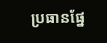ប្រធានផ្នែ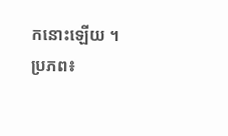កនោះឡើយ ។
ប្រភព៖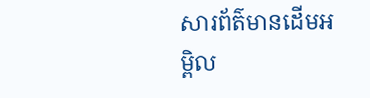សារព័ត៌មានដើមអម្ពិល